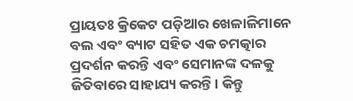ପ୍ରାୟତଃ କ୍ରିକେଟ ପଡ଼ିଆର ଖେଳାଳିମାନେ ବଲ ଏବଂ ବ୍ୟାଟ ସହିତ ଏକ ଚମତ୍କାର ପ୍ରଦର୍ଶନ କରନ୍ତି ଏବଂ ସେମାନଙ୍କ ଦଳକୁ ଜିତିବାରେ ସାହାଯ୍ୟ କରନ୍ତି। କିନ୍ତୁ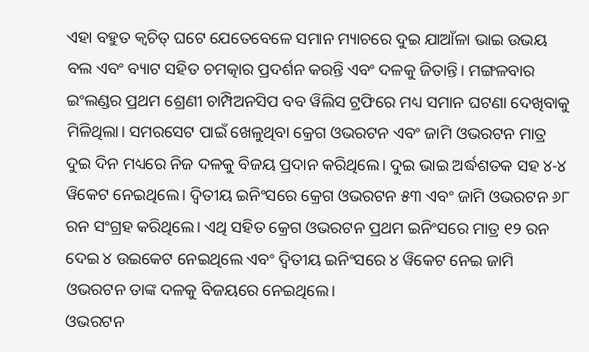ଏହା ବହୁତ କ୍ୱଚିତ୍ ଘଟେ ଯେତେବେଳେ ସମାନ ମ୍ୟାଚରେ ଦୁଇ ଯାଆଁଳା ଭାଇ ଉଭୟ ବଲ ଏବଂ ବ୍ୟାଟ ସହିତ ଚମତ୍କାର ପ୍ରଦର୍ଶନ କରନ୍ତି ଏବଂ ଦଳକୁ ଜିତାନ୍ତି। ମଙ୍ଗଳବାର ଇଂଲଣ୍ଡର ପ୍ରଥମ ଶ୍ରେଣୀ ଚାମ୍ପିଅନସିପ ବବ ୱିଲିସ ଟ୍ରଫିରେ ମଧ୍ୟ ସମାନ ଘଟଣା ଦେଖିବାକୁ ମିଳିଥିଲା। ସମରସେଟ ପାଇଁ ଖେଳୁଥିବା କ୍ରେଗ ଓଭରଟନ ଏବଂ ଜାମି ଓଭରଟନ ମାତ୍ର ଦୁଇ ଦିନ ମଧ୍ୟରେ ନିଜ ଦଳକୁ ବିଜୟ ପ୍ରଦାନ କରିଥିଲେ। ଦୁଇ ଭାଇ ଅର୍ଦ୍ଧଶତକ ସହ ୪-୪ ୱିକେଟ ନେଇଥିଲେ। ଦ୍ୱିତୀୟ ଇନିଂସରେ କ୍ରେଗ ଓଭରଟନ ୫୩ ଏବଂ ଜାମି ଓଭରଟନ ୬୮ ରନ ସଂଗ୍ରହ କରିଥିଲେ। ଏଥି ସହିତ କ୍ରେଗ ଓଭରଟନ ପ୍ରଥମ ଇନିଂସରେ ମାତ୍ର ୧୨ ରନ ଦେଇ ୪ ଉଇକେଟ ନେଇଥିଲେ ଏବଂ ଦ୍ୱିତୀୟ ଇନିଂସରେ ୪ ୱିକେଟ ନେଇ ଜାମି ଓଭରଟନ ତାଙ୍କ ଦଳକୁ ବିଜୟରେ ନେଇଥିଲେ।
ଓଭରଟନ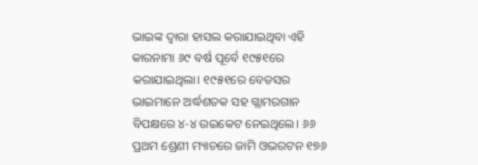ଭାଇଙ୍କ ଦ୍ୱାରା ହାସଲ କରାଯାଇଥିବା ଏହି କାରନାମା ୬୯ ବର୍ଷ ପୂର୍ବେ ୧୯୫୧ରେ କରାଯାଇଥିଲା। ୧୯୫୧ରେ ବେଡସର ଭାଇମାନେ ଅର୍ଦ୍ଧଶତକ ସହ ଗ୍ଲାମରଗାନ ବିପକ୍ଷରେ ୪-୪ ଉଇକେଟ ନେଇଥିଲେ। ୬୬ ପ୍ରଥମ ଶ୍ରେଣୀ ମ୍ୟାଚରେ ଜାମି ଓଭରଟନ ୧୭୬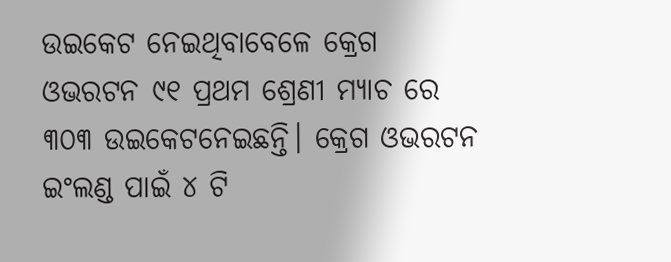ଉଇକେଟ ନେଇଥିବାବେଳେ କ୍ରେଗ ଓଭରଟନ ୯୧ ପ୍ରଥମ ଶ୍ରେଣୀ ମ୍ୟାଚ ରେ ୩୦୩ ଉଇକେଟନେଇଛନ୍ତି। କ୍ରେଗ ଓଭରଟନ ଇଂଲଣ୍ଡ ପାଇଁ ୪ ଟି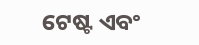ଟେଷ୍ଟ ଏବଂ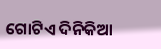ଗୋଟିଏ ଦିନିକିଆ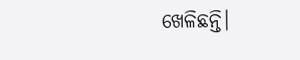ଖେଳିଛନ୍ତି।